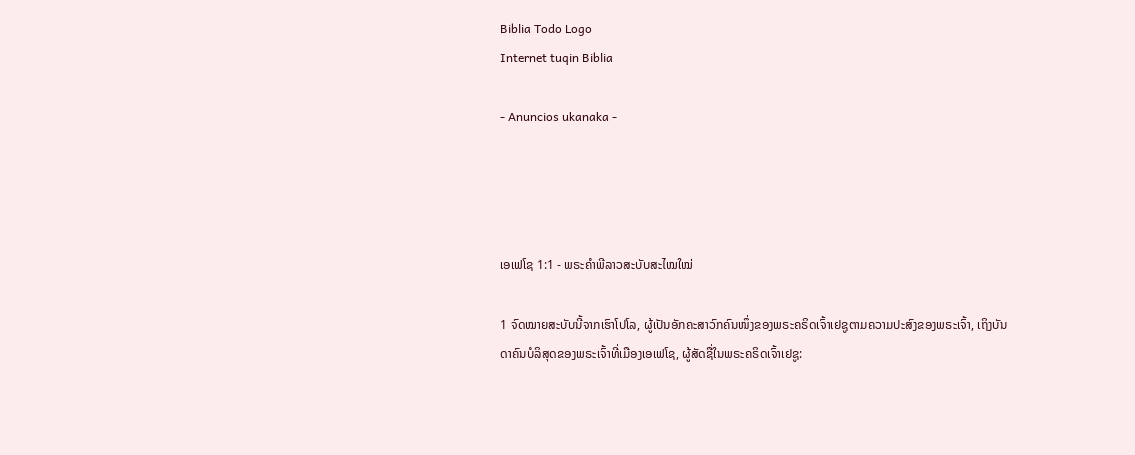Biblia Todo Logo
Internet tuqin Biblia

- Anuncios ukanaka -




ເອເຟໂຊ 1:1 - ພຣະຄຳພີລາວສະບັບສະໄໝໃໝ່

1 ຈົດໝາຍສະບັບນີ້ຈາກເຮົາໂປໂລ, ຜູ້ເປັນອັກຄະສາວົກຄົນໜຶ່ງຂອງພຣະຄຣິດເຈົ້າເຢຊູຕາມຄວາມປະສົງຂອງພຣະເຈົ້າ, ເຖິງບັນດາຄົນບໍລິສຸດຂອງພຣະເຈົ້າທີ່ເມືອງເອເຟໂຊ, ຜູ້ສັດຊື່ໃນພຣະຄຣິດເຈົ້າເຢຊູ: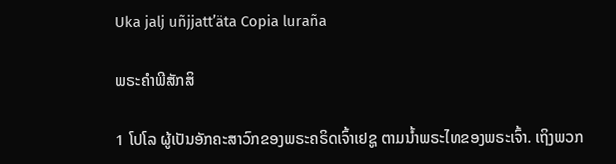Uka jalj uñjjattʼäta Copia luraña

ພຣະຄຳພີສັກສິ

1 ໂປໂລ ຜູ້ເປັນອັກຄະສາວົກຂອງພຣະຄຣິດເຈົ້າເຢຊູ ຕາມນໍ້າພຣະໄທຂອງພຣະເຈົ້າ. ເຖິງພວກ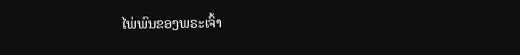ໄພ່ພົນຂອງພຣະເຈົ້າ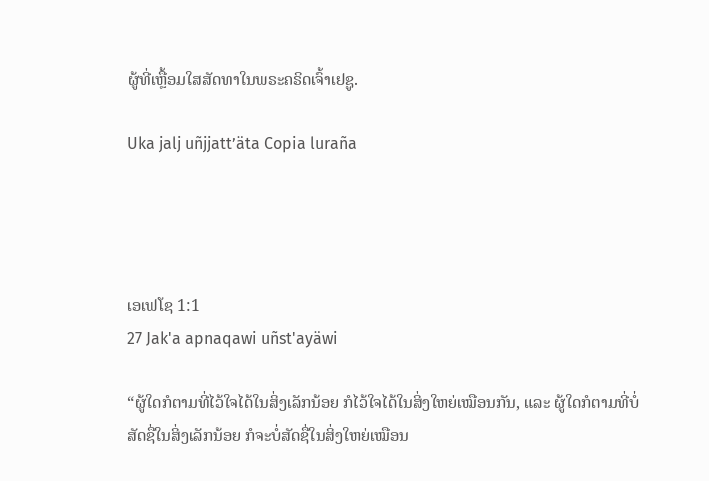ຜູ້ທີ່ເຫຼື້ອມໃສສັດທາໃນພຣະຄຣິດເຈົ້າເຢຊູ.

Uka jalj uñjjattʼäta Copia luraña




ເອເຟໂຊ 1:1
27 Jak'a apnaqawi uñst'ayäwi

“ຜູ້ໃດກໍຕາມທີ່ໄວ້ໃຈໄດ້ໃນສິ່ງເລັກນ້ອຍ ກໍໄວ້ໃຈໄດ້ໃນສິ່ງໃຫຍ່ເໝືອນກັນ, ແລະ ຜູ້ໃດກໍຕາມທີ່ບໍ່ສັດຊື່ໃນສິ່ງເລັກນ້ອຍ ກໍຈະບໍ່ສັດຊື່ໃນສິ່ງໃຫຍ່ເໝືອນ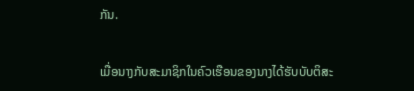ກັນ.


ເມື່ອນາງກັບສະມາຊິກໃນຄົວເຮືອນຂອງນາງໄດ້ຮັບບັບຕິສະ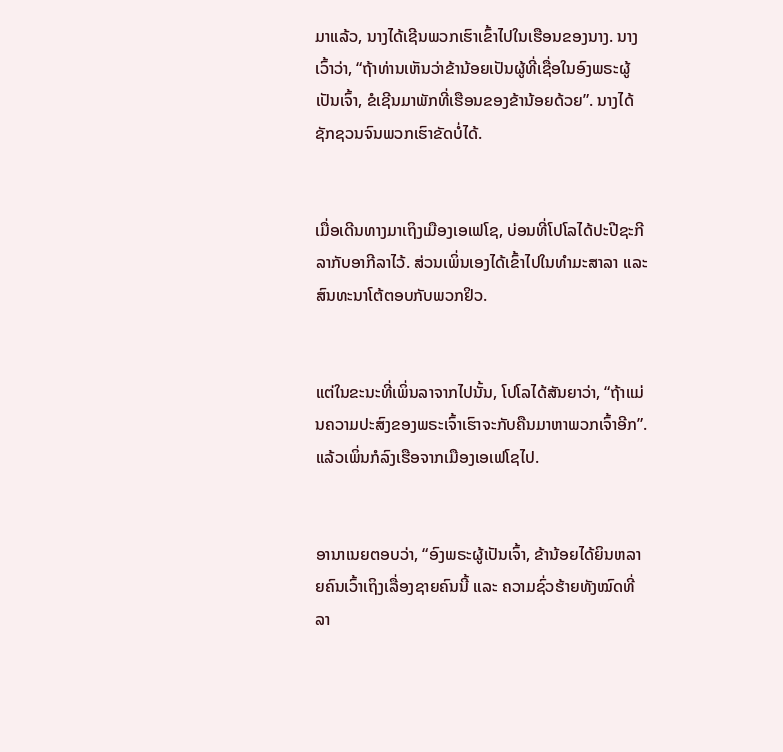ມາແລ້ວ, ນາງໄດ້ເຊີນພວກເຮົາເຂົ້າໄປໃນເຮືອນຂອງນາງ. ນາງເວົ້າວ່າ, “ຖ້າທ່ານເຫັນວ່າຂ້ານ້ອຍເປັນຜູ້ທີ່ເຊື່ອໃນອົງພຣະຜູ້ເປັນເຈົ້າ, ຂໍເຊີນມາພັກທີ່ເຮືອນຂອງຂ້ານ້ອຍດ້ວຍ”. ນາງໄດ້ຊັກຊວນຈົນພວກເຮົາຂັດບໍ່ໄດ້.


ເມື່ອເດີນທາງມາເຖິງເມືອງເອເຟໂຊ, ບ່ອນທີ່ໂປໂລໄດ້ປະປີຊະກີລາກັບອາກີລາໄວ້. ສ່ວນເພິ່ນເອງໄດ້ເຂົ້າໄປໃນທຳມະສາລາ ແລະ ສົນທະນາໂຕ້ຕອບກັບພວກຢິວ.


ແຕ່ໃນຂະນະທີ່ເພິ່ນລາຈາກໄປນັ້ນ, ໂປໂລໄດ້ສັນຍາວ່າ, “ຖ້າແມ່ນຄວາມປະສົງຂອງພຣະເຈົ້າເຮົາຈະກັບຄືນມາຫາພວກເຈົ້າອີກ”. ແລ້ວເພິ່ນກໍລົງເຮືອຈາກເມືອງເອເຟໂຊໄປ.


ອານາເນຍຕອບວ່າ, “ອົງພຣະຜູ້ເປັນເຈົ້າ, ຂ້ານ້ອຍໄດ້ຍິນຫລາຍຄົນເວົ້າເຖິງເລື່ອງຊາຍຄົນນີ້ ແລະ ຄວາມຊົ່ວຮ້າຍທັງໝົດທີ່ລາ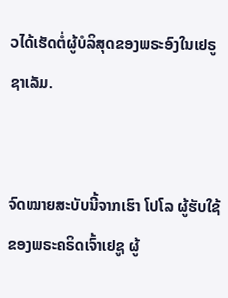ວໄດ້ເຮັດຕໍ່ຜູ້ບໍລິສຸດຂອງພຣະອົງໃນເຢຣູຊາເລັມ.


ຈົດໝາຍສະບັບນີ້ຈາກເຮົາ ໂປໂລ ຜູ້ຮັບໃຊ້ຂອງພຣະຄຣິດເຈົ້າເຢຊູ ຜູ້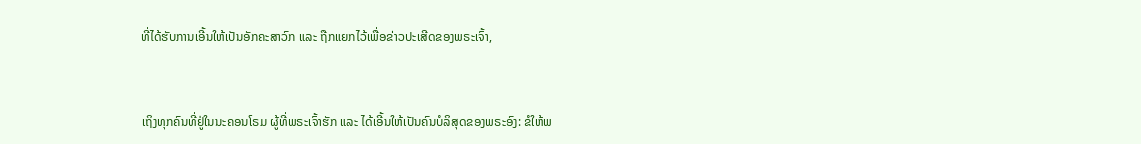ທີ່ໄດ້ຮັບການເອີ້ນໃຫ້ເປັນອັກຄະສາວົກ ແລະ ຖືກແຍກໄວ້ເພື່ອຂ່າວປະເສີດຂອງພຣະເຈົ້າ,


ເຖິງທຸກຄົນທີ່ຢູ່ໃນນະຄອນໂຣມ ຜູ້ທີ່ພຣະເຈົ້າຮັກ ແລະ ໄດ້ເອີ້ນໃຫ້ເປັນຄົນບໍລິສຸດຂອງພຣະອົງ: ຂໍໃຫ້ພ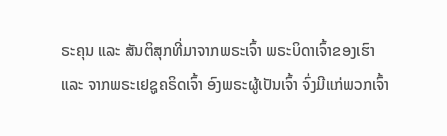ຣະຄຸນ ແລະ ສັນຕິສຸກທີ່ມາຈາກພຣະເຈົ້າ ພຣະບິດາເຈົ້າຂອງເຮົາ ແລະ ຈາກພຣະເຢຊູຄຣິດເຈົ້າ ອົງພຣະຜູ້ເປັນເຈົ້າ ຈົ່ງມີແກ່ພວກເຈົ້າ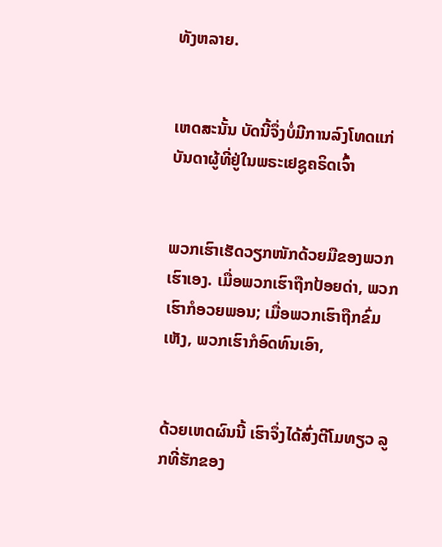ທັງຫລາຍ.


ເຫດສະນັ້ນ ບັດນີ້ຈຶ່ງບໍ່ມີການລົງໂທດແກ່ບັນດາຜູ້ທີ່ຢູ່ໃນພຣະເຢຊູຄຣິດເຈົ້າ


ພວກເຮົາເຮັດວຽກໜັກດ້ວຍມືຂອງພວກເຮົາເອງ. ເມື່ອພວກເຮົາຖືກປ້ອຍດ່າ, ພວກເຮົາກໍອວຍພອນ; ເມື່ອພວກເຮົາຖືກຂົ່ມເຫັງ, ພວກເຮົາກໍອົດທົນເອົາ,


ດ້ວຍເຫດຜົນນີ້ ເຮົາຈຶ່ງໄດ້ສົ່ງຕີໂມທຽວ ລູກທີ່ຮັກຂອງ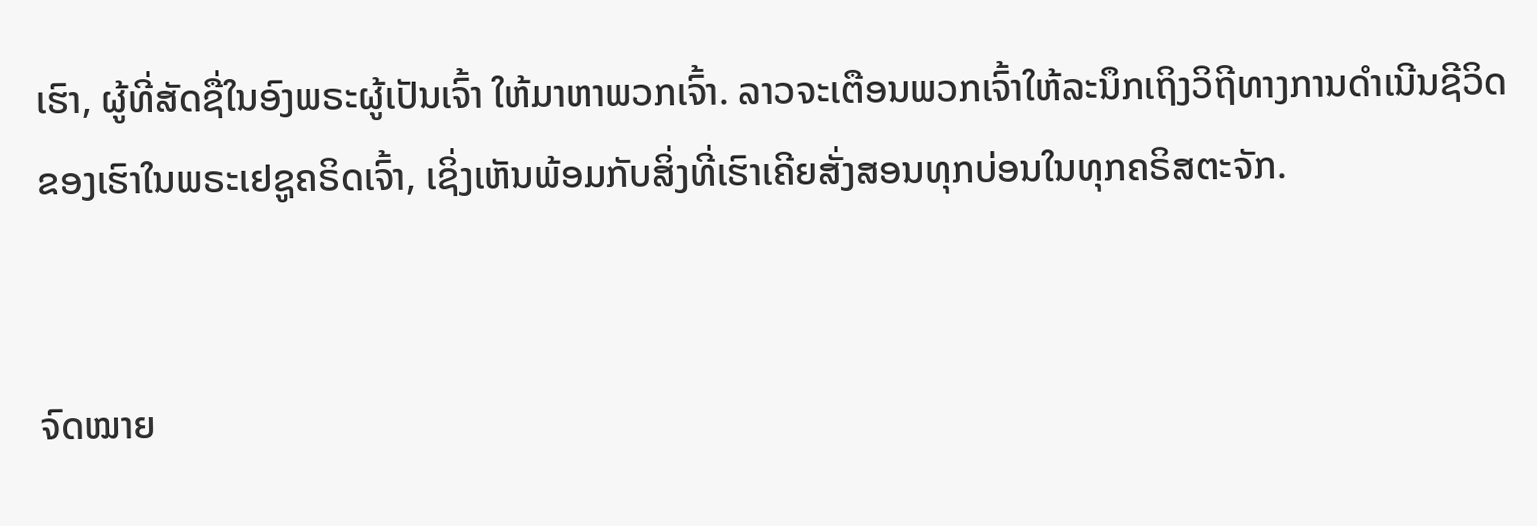ເຮົາ, ຜູ້ທີ່ສັດຊື່ໃນອົງພຣະຜູ້ເປັນເຈົ້າ ໃຫ້ມາຫາພວກເຈົ້າ. ລາວຈະເຕືອນພວກເຈົ້າໃຫ້ລະນຶກເຖິງວິຖີທາງການດຳເນີນຊີວິດຂອງເຮົາໃນພຣະເຢຊູຄຣິດເຈົ້າ, ເຊິ່ງເຫັນພ້ອມກັບສິ່ງທີ່ເຮົາເຄີຍສັ່ງສອນທຸກບ່ອນໃນທຸກຄຣິສຕະຈັກ.


ຈົດໝາຍ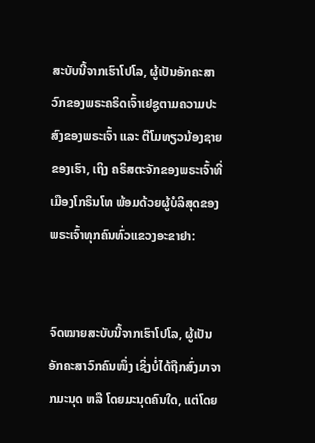ສະບັບນີ້ຈາກເຮົາໂປໂລ, ຜູ້ເປັນອັກຄະສາວົກຂອງພຣະຄຣິດເຈົ້າເຢຊູຕາມຄວາມປະສົງຂອງພຣະເຈົ້າ ແລະ ຕີໂມທຽວນ້ອງຊາຍຂອງເຮົາ, ເຖິງ ຄຣິສຕະຈັກຂອງພຣະເຈົ້າທີ່ເມືອງໂກຣິນໂທ ພ້ອມດ້ວຍຜູ້ບໍລິສຸດຂອງພຣະເຈົ້າທຸກຄົນທົ່ວແຂວງອະຂາຢາ:


ຈົດໝາຍສະບັບນີ້ຈາກເຮົາໂປໂລ, ຜູ້ເປັນອັກຄະສາວົກຄົນໜຶ່ງ ເຊິ່ງບໍ່ໄດ້ຖືກສົ່ງມາຈາກມະນຸດ ຫລື ໂດຍມະນຸດຄົນໃດ, ແຕ່ໂດຍ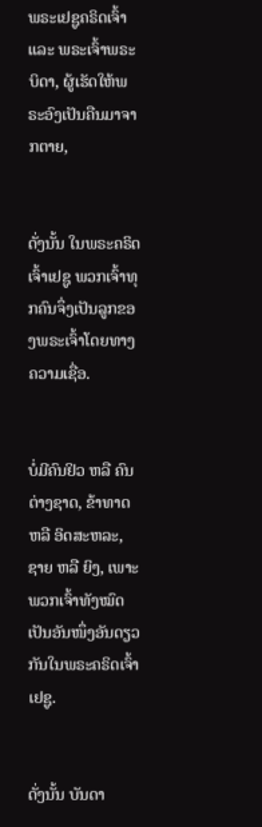ພຣະເຢຊູຄຣິດເຈົ້າ ແລະ ພຣະເຈົ້າພຣະບິດາ, ຜູ້ເຮັດໃຫ້ພຣະອົງເປັນຄືນມາຈາກຕາຍ,


ດັ່ງນັ້ນ ໃນພຣະຄຣິດເຈົ້າເຢຊູ ພວກເຈົ້າທຸກຄົນຈຶ່ງເປັນລູກຂອງພຣະເຈົ້າໂດຍທາງຄວາມເຊື່ອ.


ບໍ່ມີຄົນຢິວ ຫລື ຄົນຕ່າງຊາດ, ຂ້າທາດ ຫລື ອິດສະຫລະ, ຊາຍ ຫລື ຍິງ, ເພາະພວກເຈົ້າທັງໝົດເປັນອັນໜຶ່ງອັນດຽວກັນໃນພຣະຄຣິດເຈົ້າເຢຊູ.


ດັ່ງນັ້ນ ບັນດາ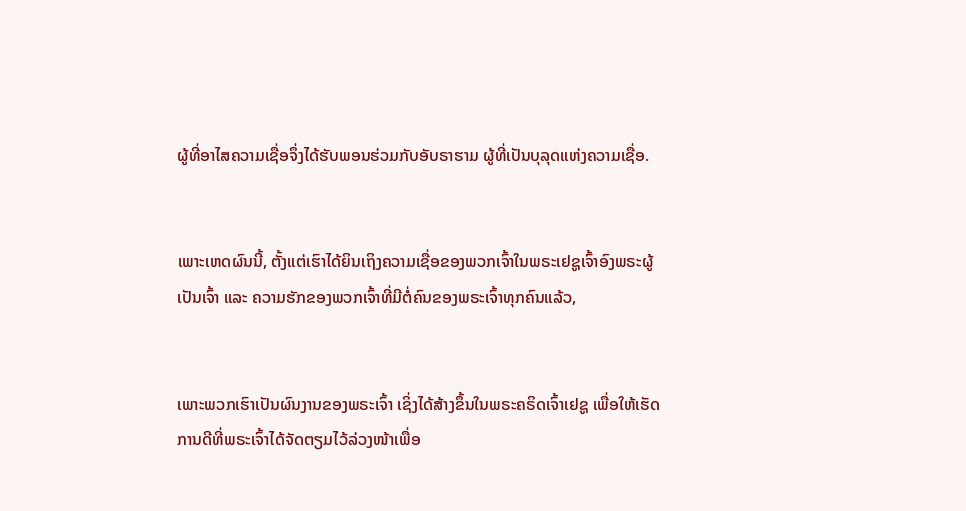ຜູ້ທີ່ອາໄສຄວາມເຊື່ອຈຶ່ງໄດ້ຮັບພອນຮ່ວມກັບອັບຣາຮາມ ຜູ້ທີ່ເປັນບຸລຸດແຫ່ງຄວາມເຊື່ອ.


ເພາະເຫດຜົນນີ້, ຕັ້ງແຕ່ເຮົາໄດ້ຍິນເຖິງຄວາມເຊື່ອຂອງພວກເຈົ້າໃນພຣະເຢຊູເຈົ້າອົງພຣະຜູ້ເປັນເຈົ້າ ແລະ ຄວາມຮັກຂອງພວກເຈົ້າທີ່ມີຕໍ່ຄົນຂອງພຣະເຈົ້າທຸກຄົນແລ້ວ,


ເພາະພວກເຮົາເປັນຜົນງານຂອງພຣະເຈົ້າ ເຊິ່ງໄດ້ສ້າງຂຶ້ນໃນພຣະຄຣິດເຈົ້າເຢຊູ ເພື່ອໃຫ້ເຮັດການດີທີ່ພຣະເຈົ້າໄດ້ຈັດຕຽມໄວ້ລ່ວງໜ້າເພື່ອ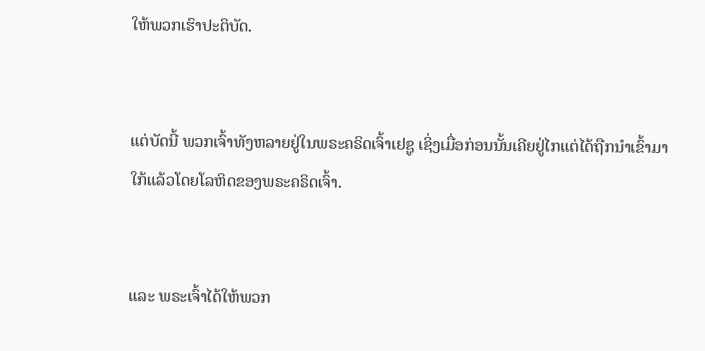ໃຫ້ພວກເຮົາປະຕິບັດ.


ແຕ່ບັດນີ້ ພວກເຈົ້າທັງຫລາຍຢູ່ໃນພຣະຄຣິດເຈົ້າເຢຊູ ເຊິ່ງເມື່ອກ່ອນນັ້ນເຄີຍຢູ່ໄກແຕ່ໄດ້ຖືກນຳເຂົ້າມາໃກ້ແລ້ວໂດຍໂລຫິດຂອງພຣະຄຣິດເຈົ້າ.


ແລະ ພຣະເຈົ້າໄດ້ໃຫ້ພວກ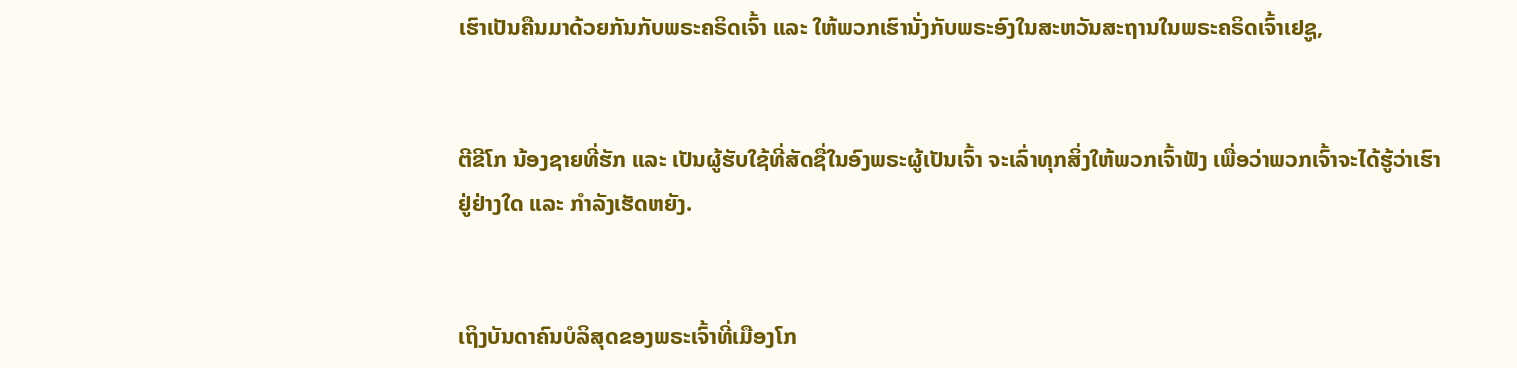ເຮົາເປັນຄືນມາດ້ວຍກັນກັບພຣະຄຣິດເຈົ້າ ແລະ ໃຫ້ພວກເຮົານັ່ງກັບພຣະອົງໃນສະຫວັນສະຖານໃນພຣະຄຣິດເຈົ້າເຢຊູ,


ຕີຂີໂກ ນ້ອງຊາຍທີ່ຮັກ ແລະ ເປັນຜູ້ຮັບໃຊ້ທີ່ສັດຊື່ໃນອົງພຣະຜູ້ເປັນເຈົ້າ ຈະເລົ່າທຸກສິ່ງໃຫ້ພວກເຈົ້າຟັງ ເພື່ອວ່າພວກເຈົ້າຈະໄດ້ຮູ້ວ່າເຮົາຢູ່ຢ່າງໃດ ແລະ ກຳລັງເຮັດຫຍັງ.


ເຖິງບັນດາຄົນບໍລິສຸດຂອງພຣະເຈົ້າທີ່ເມືອງໂກ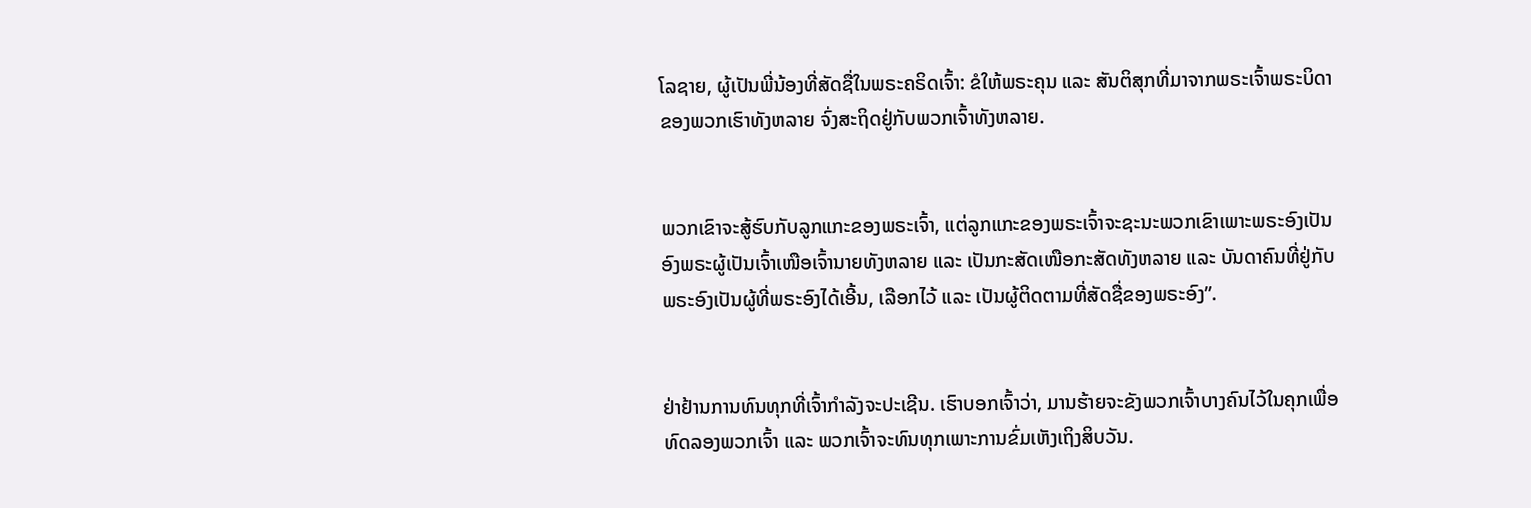ໂລຊາຍ, ຜູ້ເປັນພີ່ນ້ອງທີ່ສັດຊື່ໃນພຣະຄຣິດເຈົ້າ: ຂໍໃຫ້ພຣະຄຸນ ແລະ ສັນຕິສຸກທີ່ມາຈາກພຣະເຈົ້າພຣະບິດາຂອງພວກເຮົາທັງຫລາຍ ຈົ່ງສະຖິດຢູ່ກັບພວກເຈົ້າທັງຫລາຍ.


ພວກເຂົາຈະສູ້ຮົບກັບລູກແກະຂອງພຣະເຈົ້າ, ແຕ່ລູກແກະຂອງພຣະເຈົ້າຈະຊະນະພວກເຂົາເພາະພຣະອົງເປັນອົງພຣະຜູ້ເປັນເຈົ້າເໜືອເຈົ້ານາຍທັງຫລາຍ ແລະ ເປັນກະສັດເໜືອກະສັດທັງຫລາຍ ແລະ ບັນດາຄົນທີ່ຢູ່ກັບພຣະອົງເປັນຜູ້ທີ່ພຣະອົງໄດ້ເອີ້ນ, ເລືອກໄວ້ ແລະ ເປັນຜູ້ຕິດຕາມທີ່ສັດຊື່ຂອງພຣະອົງ”.


ຢ່າຢ້ານການທົນທຸກທີ່ເຈົ້າກຳລັງຈະປະເຊີນ. ເຮົາບອກເຈົ້າວ່າ, ມານຮ້າຍຈະຂັງພວກເຈົ້າບາງຄົນໄວ້ໃນຄຸກເພື່ອທົດລອງພວກເຈົ້າ ແລະ ພວກເຈົ້າຈະທົນທຸກເພາະການຂົ່ມເຫັງເຖິງສິບວັນ.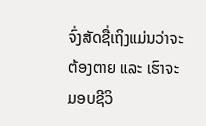ຈົ່ງສັດຊື່ເຖິງແມ່ນວ່າຈະຕ້ອງຕາຍ ແລະ ເຮົາຈະມອບຊີວິ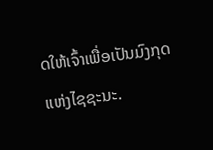ດໃຫ້ເຈົ້າເພື່ອເປັນມົງກຸດແຫ່ງໄຊຊະນະ.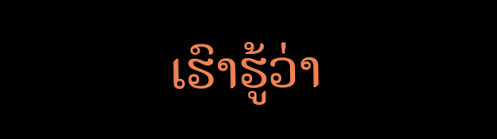ເຮົາຮູ້ວ່າ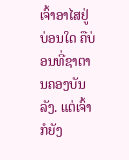ເຈົ້າອາໄສຢູ່ບ່ອນໃດ ຄືບ່ອນທີ່ຊາຕານຄອງບັນລັງ. ແຕ່ເຈົ້າກໍຍັງ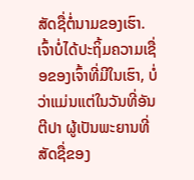ສັດຊື່ຕໍ່ນາມຂອງເຮົາ. ເຈົ້າບໍ່ໄດ້ປະຖິ້ມຄວາມເຊື່ອຂອງເຈົ້າທີ່ມີໃນເຮົາ, ບໍ່ວ່າແມ່ນແຕ່ໃນວັນທີ່ອັນຕີປາ ຜູ້ເປັນພະຍານທີ່ສັດຊື່ຂອງ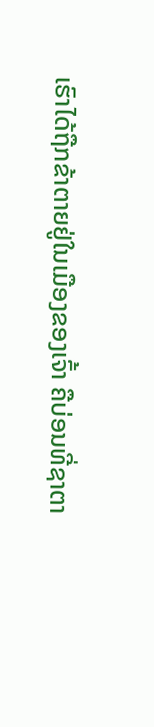ເຮົາໄດ້ຖືກຂ້າຕາຍຢູ່ໃນເມືອງຂອງເຈົ້າ ຄືບ່ອນທີ່ຊາຕາ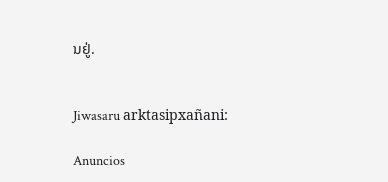ນຢູ່.


Jiwasaru arktasipxañani:

Anuncios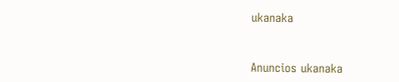ukanaka


Anuncios ukanaka